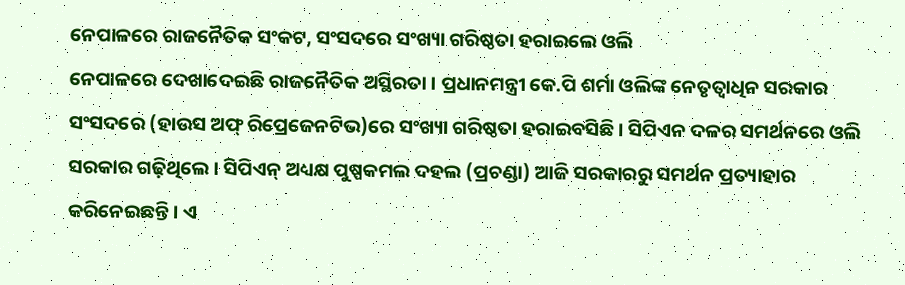ନେପାଳରେ ରାଜନୈତିକ ସଂକଟ, ସଂସଦରେ ସଂଖ୍ୟା ଗରିଷ୍ଠତା ହରାଇଲେ ଓଲି
ନେପାଳରେ ଦେଖାଦେଇଛି ରାଜନୈତିକ ଅସ୍ଥିରତା । ପ୍ରଧାନମନ୍ତ୍ରୀ କେ.ପି ଶର୍ମା ଓଲିଙ୍କ ନେତୃତ୍ୱାଧିନ ସରକାର ସଂସଦରେ (ହାଉସ ଅଫ୍ ରିପ୍ରେଜେନଟିଭ)ରେ ସଂଖ୍ୟା ଗରିଷ୍ଠତା ହରାଇବସିଛି । ସିପିଏନ ଦଳର ସମର୍ଥନରେ ଓଲି ସରକାର ଗଢ଼ିଥିଲେ । ସିପିଏନ୍ ଅଧ୍ୟକ୍ଷ ପୁଷ୍ପକମଲ ଦହଲ (ପ୍ରଚଣ୍ଡା) ଆଜି ସରକାରରୁ ସମର୍ଥନ ପ୍ରତ୍ୟାହାର କରିନେଇଛନ୍ତି । ଏ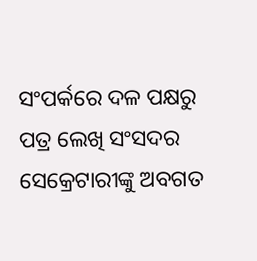ସଂପର୍କରେ ଦଳ ପକ୍ଷରୁ ପତ୍ର ଲେଖି ସଂସଦର ସେକ୍ରେଟାରୀଙ୍କୁ ଅବଗତ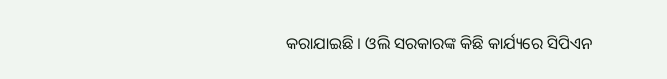କରାଯାଇଛି । ଓଲି ସରକାରଙ୍କ କିଛି କାର୍ଯ୍ୟରେ ସିପିଏନ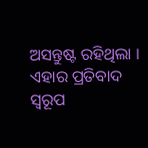ଅସନ୍ତୁଷ୍ଟ ରହିଥିଲା । ଏହାର ପ୍ରତିବାଦ ସ୍ୱରୂପ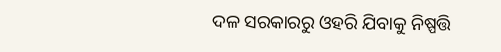ଦଳ ସରକାରରୁ ଓହରି ଯିବାକୁ ନିଷ୍ପତ୍ତି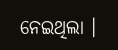ନେଇଥିଲା ।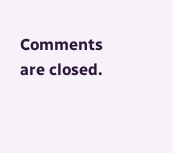Comments are closed.